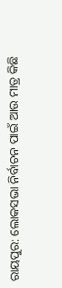ରାୟପୁର: ଲୋକସଭା ନିର୍ବାଚନ ପାଇଁ ଆଉ ମାତ୍ର କିଛି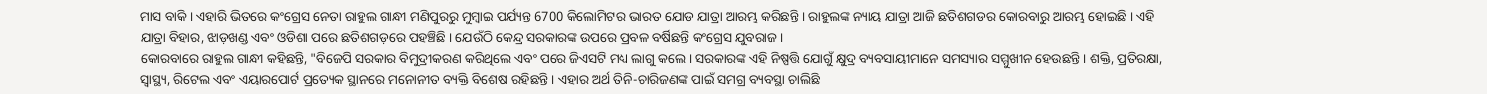ମାସ ବାକି । ଏହାରି ଭିତରେ କଂଗ୍ରେସ ନେତା ରାହୁଲ ଗାନ୍ଧୀ ମଣିପୁରରୁ ମୁମ୍ବାଇ ପର୍ଯ୍ୟନ୍ତ 6700 କିଲୋମିଟର ଭାରତ ଯୋଡ ଯାତ୍ରା ଆରମ୍ଭ କରିଛନ୍ତି । ରାହୁଲଙ୍କ ନ୍ୟାୟ ଯାତ୍ରା ଆଜି ଛତିଶଗଡର କୋରବାରୁ ଆରମ୍ଭ ହୋଇଛି । ଏହି ଯାତ୍ରା ବିହାର, ଝାଡ଼ଖଣ୍ଡ ଏବଂ ଓଡିଶା ପରେ ଛତିଶଗଡ଼ରେ ପହଞ୍ଚିଛି । ଯେଉଁଠି କେନ୍ଦ୍ର ସରକାରଙ୍କ ଉପରେ ପ୍ରବଳ ବର୍ଷିଛନ୍ତି କଂଗ୍ରେସ ଯୁବରାଜ ।
କୋରବାରେ ରାହୁଲ ଗାନ୍ଧୀ କହିଛନ୍ତି, "ବିଜେପି ସରକାର ବିମୁଦ୍ରୀକରଣ କରିଥିଲେ ଏବଂ ପରେ ଜିଏସଟି ମଧ୍ୟ ଲାଗୁ କଲେ । ସରକାରଙ୍କ ଏହି ନିଷ୍ପତ୍ତି ଯୋଗୁଁ କ୍ଷୁଦ୍ର ବ୍ୟବସାୟୀମାନେ ସମସ୍ୟାର ସମ୍ମୁଖୀନ ହେଉଛନ୍ତି । ଶକ୍ତି, ପ୍ରତିରକ୍ଷା, ସ୍ୱାସ୍ଥ୍ୟ, ରିଟେଲ ଏବଂ ଏୟାରପୋର୍ଟ ପ୍ରତ୍ୟେକ ସ୍ଥାନରେ ମନୋନୀତ ବ୍ୟକ୍ତି ବିଶେଷ ରହିଛନ୍ତି । ଏହାର ଅର୍ଥ ତିନି-ଚାରିଜଣଙ୍କ ପାଇଁ ସମଗ୍ର ବ୍ୟବସ୍ଥା ଚାଲିଛି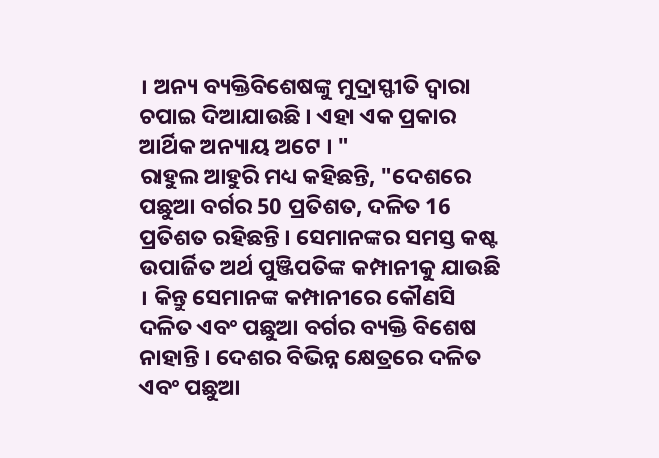। ଅନ୍ୟ ବ୍ୟକ୍ତିବିଶେଷଙ୍କୁ ମୁଦ୍ରାସ୍ଫୀତି ଦ୍ବାରା ଚପାଇ ଦିଆଯାଉଛି । ଏହା ଏକ ପ୍ରକାର ଆର୍ଥିକ ଅନ୍ୟାୟ ଅଟେ । "
ରାହୁଲ ଆହୁରି ମଧ୍ୟ କହିଛନ୍ତି, "ଦେଶରେ ପଛୁଆ ବର୍ଗର 50 ପ୍ରତିଶତ, ଦଳିତ 16 ପ୍ରତିଶତ ରହିଛନ୍ତି । ସେମାନଙ୍କର ସମସ୍ତ କଷ୍ଟ ଉପାର୍ଜିତ ଅର୍ଥ ପୁଞ୍ଜିପତିଙ୍କ କମ୍ପାନୀକୁ ଯାଉଛି । କିନ୍ତୁ ସେମାନଙ୍କ କମ୍ପାନୀରେ କୌଣସି ଦଳିତ ଏବଂ ପଛୁଆ ବର୍ଗର ବ୍ୟକ୍ତି ବିଶେଷ ନାହାନ୍ତି । ଦେଶର ବିଭିନ୍ନ କ୍ଷେତ୍ରରେ ଦଳିତ ଏବଂ ପଛୁଆ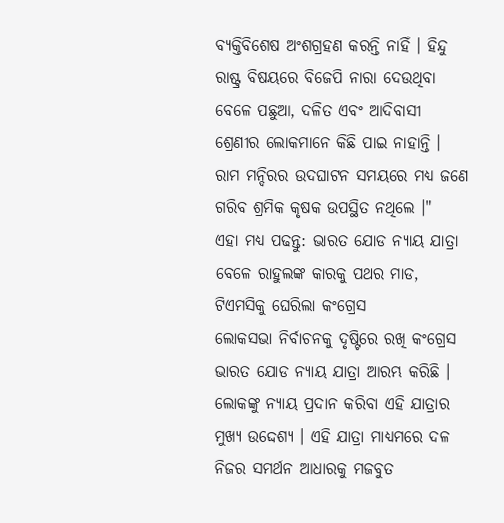ବ୍ୟକ୍ତିବିଶେଷ ଅଂଶଗ୍ରହଣ କରନ୍ତି ନାହିଁ । ହିନ୍ଦୁ ରାଷ୍ଟ୍ର ବିଷୟରେ ବିଜେପି ନାରା ଦେଉଥିବା ବେଳେ ପଛୁଆ, ଦଳିତ ଏବଂ ଆଦିବାସୀ ଶ୍ରେଣୀର ଲୋକମାନେ କିଛି ପାଇ ନାହାନ୍ତି । ରାମ ମନ୍ଦିରର ଉଦଘାଟନ ସମୟରେ ମଧ୍ୟ ଜଣେ ଗରିବ ଶ୍ରମିକ କୃଷକ ଉପସ୍ଥିତ ନଥିଲେ ।"
ଏହା ମଧ୍ୟ ପଢନ୍ତୁ: ଭାରତ ଯୋଡ ନ୍ୟାୟ ଯାତ୍ରା ବେଳେ ରାହୁଲଙ୍କ କାରକୁ ପଥର ମାଡ, ଟିଏମସିକୁ ଘେରିଲା କଂଗ୍ରେସ
ଲୋକସଭା ନିର୍ବାଚନକୁ ଦୃଷ୍ଟିରେ ରଖି କଂଗ୍ରେସ ଭାରତ ଯୋଡ ନ୍ୟାୟ ଯାତ୍ରା ଆରମ୍ଭ କରିଛି । ଲୋକଙ୍କୁ ନ୍ୟାୟ ପ୍ରଦାନ କରିବା ଏହି ଯାତ୍ରାର ମୁଖ୍ୟ ଉଦ୍ଦେଶ୍ୟ । ଏହି ଯାତ୍ରା ମାଧ୍ୟମରେ ଦଳ ନିଜର ସମର୍ଥନ ଆଧାରକୁ ମଜବୁତ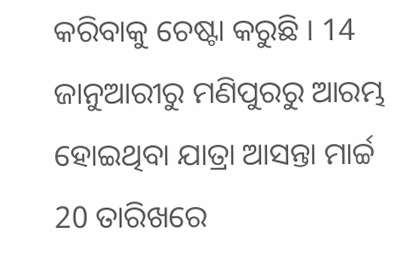କରିବାକୁ ଚେଷ୍ଟା କରୁଛି । 14 ଜାନୁଆରୀରୁ ମଣିପୁରରୁ ଆରମ୍ଭ ହୋଇଥିବା ଯାତ୍ରା ଆସନ୍ତା ମାର୍ଚ୍ଚ 20 ତାରିଖରେ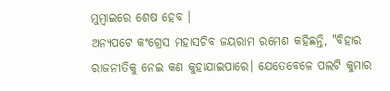ମୁମ୍ବାଇରେ ଶେଷ ହେବ ।
ଅନ୍ୟପଟେ କଂଗ୍ରେସ ମହାସଚିବ ଜୟରାମ ରମେଶ କହିଛନ୍ତି, "ବିହାର ରାଜନୀତିକୁ ନେଇ କଣ କୁହାଯାଇପାରେ। ଯେତେବେଳେ ପଲଟି କୁମାର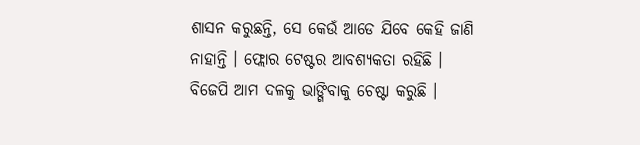ଶାସନ କରୁଛନ୍ତି, ସେ କେଉଁ ଆଡେ ଯିବେ କେହି ଜାଣି ନାହାନ୍ତି । ଫ୍ଲୋର ଟେଷ୍ଟର ଆବଶ୍ୟକତା ରହିଛି । ବିଜେପି ଆମ ଦଳକୁ ଭାଙ୍ଗିବାକୁ ଚେଷ୍ଟା କରୁଛି ।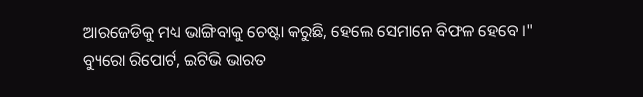ଆରଜେଡିକୁ ମଧ୍ୟ ଭାଙ୍ଗିବାକୁ ଚେଷ୍ଟା କରୁଛି, ହେଲେ ସେମାନେ ବିଫଳ ହେବେ ।"
ବ୍ୟୁରୋ ରିପୋର୍ଟ, ଇଟିଭି ଭାରତ